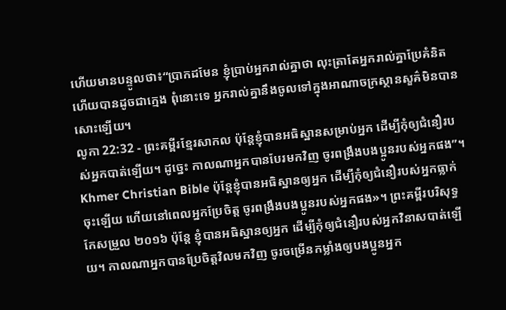ហើយមានបន្ទូលថា៖“ប្រាកដមែន ខ្ញុំប្រាប់អ្នករាល់គ្នាថា លុះត្រាតែអ្នករាល់គ្នាប្រែគំនិតហើយបានដូចជាក្មេង ពុំនោះទេ អ្នករាល់គ្នានឹងចូលទៅក្នុងអាណាចក្រស្ថានសួគ៌មិនបានសោះឡើយ។
លូកា 22:32 - ព្រះគម្ពីរខ្មែរសាកល ប៉ុន្តែខ្ញុំបានអធិស្ឋានសម្រាប់អ្នក ដើម្បីកុំឲ្យជំនឿរបស់អ្នកបាត់ឡើយ។ ដូច្នេះ កាលណាអ្នកបានបែរមកវិញ ចូរពង្រឹងបងប្អូនរបស់អ្នកផង”។ Khmer Christian Bible ប៉ុន្ដែខ្ញុំបានអធិស្ឋានឲ្យអ្នក ដើម្បីកុំឲ្យជំនឿរបស់អ្នកធ្លាក់ចុះឡើយ ហើយនៅពេលអ្នកប្រែចិត្ដ ចូរពង្រឹងបងប្អូនរបស់អ្នកផង»។ ព្រះគម្ពីរបរិសុទ្ធកែសម្រួល ២០១៦ ប៉ុន្តែ ខ្ញុំបានអធិស្ឋានឲ្យអ្នក ដើម្បីកុំឲ្យជំនឿរបស់អ្នកវិនាសបាត់ឡើយ។ កាលណាអ្នកបានប្រែចិត្តវិលមកវិញ ចូរចម្រើនកម្លាំងឲ្យបងប្អូនអ្នក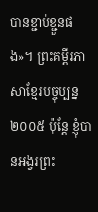បានខ្ជាប់ខ្ជួនផង»។ ព្រះគម្ពីរភាសាខ្មែរបច្ចុប្បន្ន ២០០៥ ប៉ុន្តែ ខ្ញុំបានអង្វរព្រះ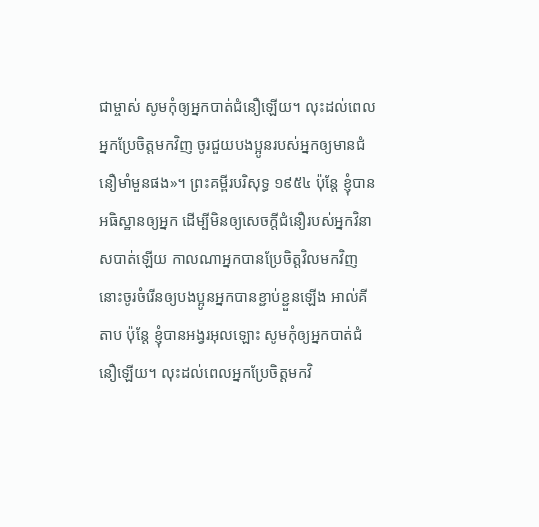ជាម្ចាស់ សូមកុំឲ្យអ្នកបាត់ជំនឿឡើយ។ លុះដល់ពេលអ្នកប្រែចិត្តមកវិញ ចូរជួយបងប្អូនរបស់អ្នកឲ្យមានជំនឿមាំមួនផង»។ ព្រះគម្ពីរបរិសុទ្ធ ១៩៥៤ ប៉ុន្តែ ខ្ញុំបានអធិស្ឋានឲ្យអ្នក ដើម្បីមិនឲ្យសេចក្ដីជំនឿរបស់អ្នកវិនាសបាត់ឡើយ កាលណាអ្នកបានប្រែចិត្តវិលមកវិញ នោះចូរចំរើនឲ្យបងប្អូនអ្នកបានខ្ជាប់ខ្ជួនឡើង អាល់គីតាប ប៉ុន្តែ ខ្ញុំបានអង្វរអុលឡោះ សូមកុំឲ្យអ្នកបាត់ជំនឿឡើយ។ លុះដល់ពេលអ្នកប្រែចិត្ដមកវិ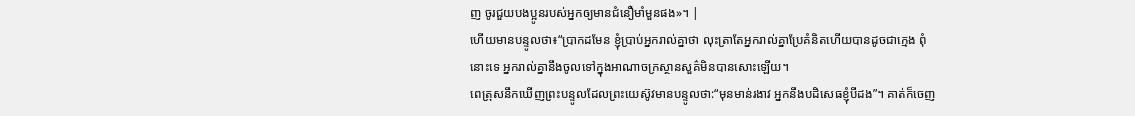ញ ចូរជួយបងប្អូនរបស់អ្នកឲ្យមានជំនឿមាំមួនផង»។ |
ហើយមានបន្ទូលថា៖“ប្រាកដមែន ខ្ញុំប្រាប់អ្នករាល់គ្នាថា លុះត្រាតែអ្នករាល់គ្នាប្រែគំនិតហើយបានដូចជាក្មេង ពុំនោះទេ អ្នករាល់គ្នានឹងចូលទៅក្នុងអាណាចក្រស្ថានសួគ៌មិនបានសោះឡើយ។
ពេត្រុសនឹកឃើញព្រះបន្ទូលដែលព្រះយេស៊ូវមានបន្ទូលថា:“មុនមាន់រងាវ អ្នកនឹងបដិសេធខ្ញុំបីដង”។ គាត់ក៏ចេញ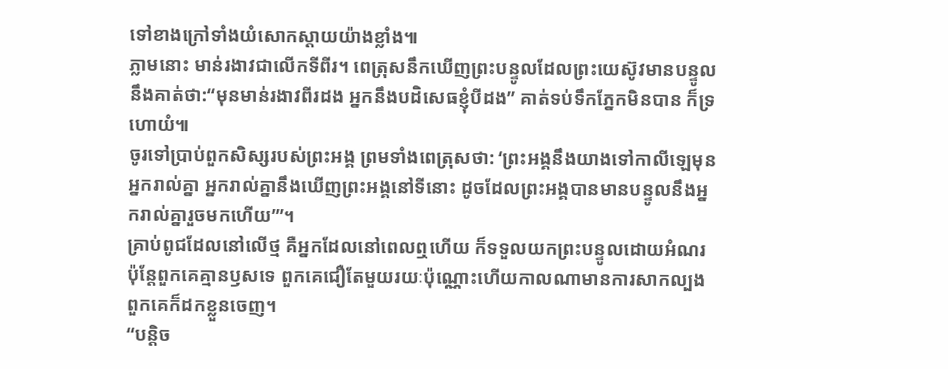ទៅខាងក្រៅទាំងយំសោកស្ដាយយ៉ាងខ្លាំង៕
ភ្លាមនោះ មាន់រងាវជាលើកទីពីរ។ ពេត្រុសនឹកឃើញព្រះបន្ទូលដែលព្រះយេស៊ូវមានបន្ទូលនឹងគាត់ថា:“មុនមាន់រងាវពីរដង អ្នកនឹងបដិសេធខ្ញុំបីដង” គាត់ទប់ទឹកភ្នែកមិនបាន ក៏ទ្រហោយំ៕
ចូរទៅប្រាប់ពួកសិស្សរបស់ព្រះអង្គ ព្រមទាំងពេត្រុសថា: ‘ព្រះអង្គនឹងយាងទៅកាលីឡេមុនអ្នករាល់គ្នា អ្នករាល់គ្នានឹងឃើញព្រះអង្គនៅទីនោះ ដូចដែលព្រះអង្គបានមានបន្ទូលនឹងអ្នករាល់គ្នារួចមកហើយ’”។
គ្រាប់ពូជដែលនៅលើថ្ម គឺអ្នកដែលនៅពេលឮហើយ ក៏ទទួលយកព្រះបន្ទូលដោយអំណរ ប៉ុន្តែពួកគេគ្មានឫសទេ ពួកគេជឿតែមួយរយៈប៉ុណ្ណោះហើយកាលណាមានការសាកល្បង ពួកគេក៏ដកខ្លួនចេញ។
“បន្តិច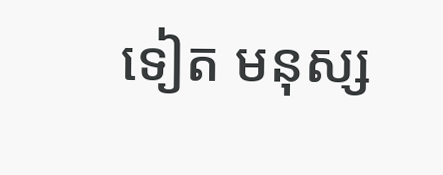ទៀត មនុស្ស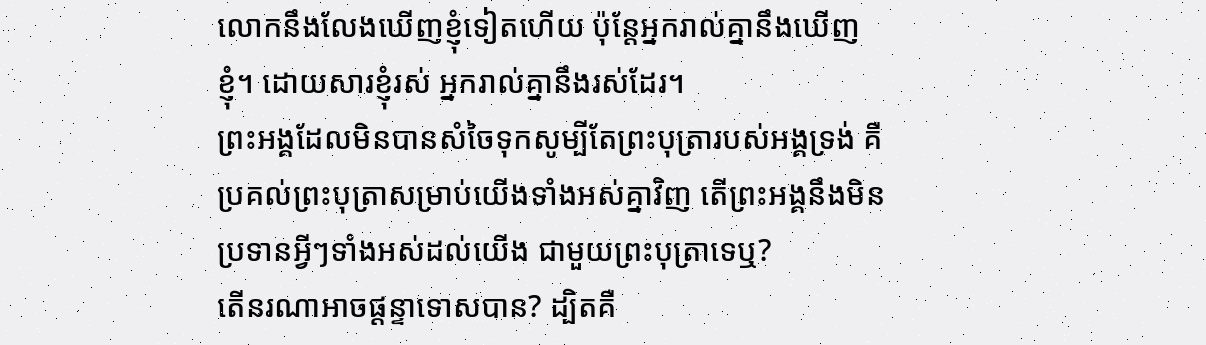លោកនឹងលែងឃើញខ្ញុំទៀតហើយ ប៉ុន្តែអ្នករាល់គ្នានឹងឃើញខ្ញុំ។ ដោយសារខ្ញុំរស់ អ្នករាល់គ្នានឹងរស់ដែរ។
ព្រះអង្គដែលមិនបានសំចៃទុកសូម្បីតែព្រះបុត្រារបស់អង្គទ្រង់ គឺប្រគល់ព្រះបុត្រាសម្រាប់យើងទាំងអស់គ្នាវិញ តើព្រះអង្គនឹងមិនប្រទានអ្វីៗទាំងអស់ដល់យើង ជាមួយព្រះបុត្រាទេឬ?
តើនរណាអាចផ្ដន្ទាទោសបាន? ដ្បិតគឺ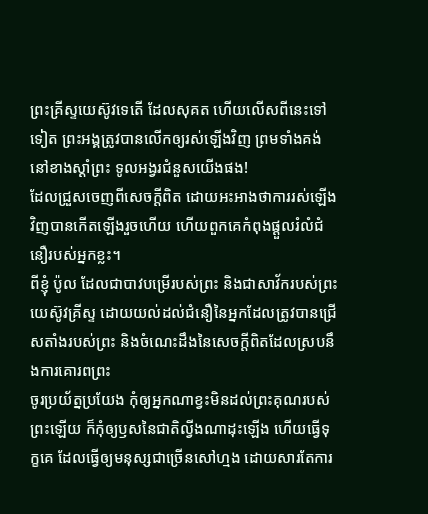ព្រះគ្រីស្ទយេស៊ូវទេតើ ដែលសុគត ហើយលើសពីនេះទៅទៀត ព្រះអង្គត្រូវបានលើកឲ្យរស់ឡើងវិញ ព្រមទាំងគង់នៅខាងស្ដាំព្រះ ទូលអង្វរជំនួសយើងផង!
ដែលជ្រួសចេញពីសេចក្ដីពិត ដោយអះអាងថាការរស់ឡើងវិញបានកើតឡើងរួចហើយ ហើយពួកគេកំពុងផ្ដួលរំលំជំនឿរបស់អ្នកខ្លះ។
ពីខ្ញុំ ប៉ូល ដែលជាបាវបម្រើរបស់ព្រះ និងជាសាវ័ករបស់ព្រះយេស៊ូវគ្រីស្ទ ដោយយល់ដល់ជំនឿនៃអ្នកដែលត្រូវបានជ្រើសតាំងរបស់ព្រះ និងចំណេះដឹងនៃសេចក្ដីពិតដែលស្របនឹងការគោរពព្រះ
ចូរប្រយ័ត្នប្រយែង កុំឲ្យអ្នកណាខ្វះមិនដល់ព្រះគុណរបស់ព្រះឡើយ ក៏កុំឲ្យឫសនៃជាតិល្វីងណាដុះឡើង ហើយធ្វើទុក្ខគេ ដែលធ្វើឲ្យមនុស្សជាច្រើនសៅហ្មង ដោយសារតែការ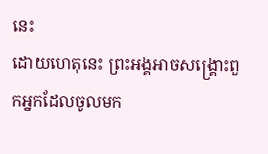នេះ
ដោយហេតុនេះ ព្រះអង្គអាចសង្គ្រោះពួកអ្នកដែលចូលមក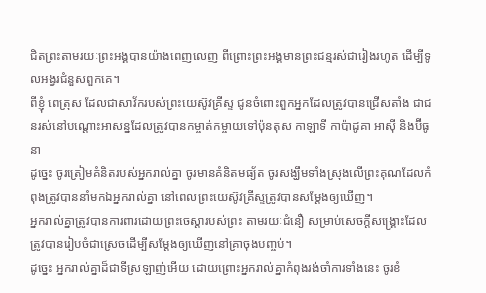ជិតព្រះតាមរយៈព្រះអង្គបានយ៉ាងពេញលេញ ពីព្រោះព្រះអង្គមានព្រះជន្មរស់ជារៀងរហូត ដើម្បីទូលអង្វរជំនួសពួកគេ។
ពីខ្ញុំ ពេត្រុស ដែលជាសាវ័ករបស់ព្រះយេស៊ូវគ្រីស្ទ ជូនចំពោះពួកអ្នកដែលត្រូវបានជ្រើសតាំង ជាជនរស់នៅបណ្ដោះអាសន្នដែលត្រូវបានកម្ចាត់កម្ចាយទៅប៉ុនតុស កាឡាទី កាប៉ាដូគា អាស៊ី និងប៊ីធូនា
ដូច្នេះ ចូរត្រៀមគំនិតរបស់អ្នករាល់គ្នា ចូរមានគំនិតមធ្យ័ត ចូរសង្ឃឹមទាំងស្រុងលើព្រះគុណដែលកំពុងត្រូវបាននាំមកឯអ្នករាល់គ្នា នៅពេលព្រះយេស៊ូវគ្រីស្ទត្រូវបានសម្ដែងឲ្យឃើញ។
អ្នករាល់គ្នាត្រូវបានការពារដោយព្រះចេស្ដារបស់ព្រះ តាមរយៈជំនឿ សម្រាប់សេចក្ដីសង្គ្រោះដែលត្រូវបានរៀបចំជាស្រេចដើម្បីសម្ដែងឲ្យឃើញនៅគ្រាចុងបញ្ចប់។
ដូច្នេះ អ្នករាល់គ្នាដ៏ជាទីស្រឡាញ់អើយ ដោយព្រោះអ្នករាល់គ្នាកំពុងរង់ចាំការទាំងនេះ ចូរខំ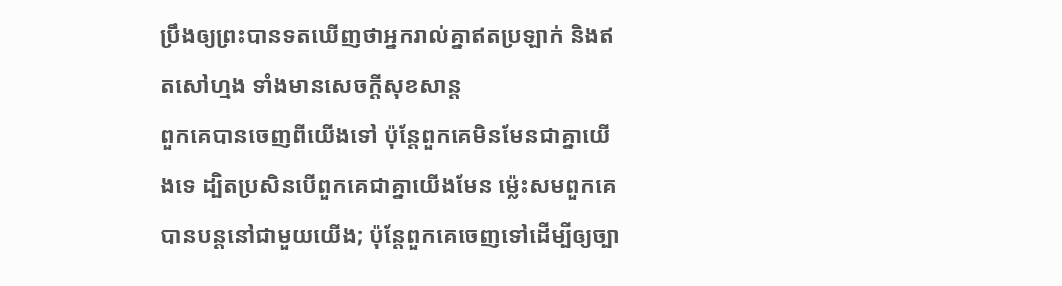ប្រឹងឲ្យព្រះបានទតឃើញថាអ្នករាល់គ្នាឥតប្រឡាក់ និងឥតសៅហ្មង ទាំងមានសេចក្ដីសុខសាន្ត
ពួកគេបានចេញពីយើងទៅ ប៉ុន្តែពួកគេមិនមែនជាគ្នាយើងទេ ដ្បិតប្រសិនបើពួកគេជាគ្នាយើងមែន ម្ល៉េះសមពួកគេបានបន្តនៅជាមួយយើង; ប៉ុន្តែពួកគេចេញទៅដើម្បីឲ្យច្បា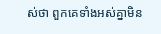ស់ថា ពួកគេទាំងអស់គ្នាមិន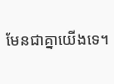មែនជាគ្នាយើងទេ។